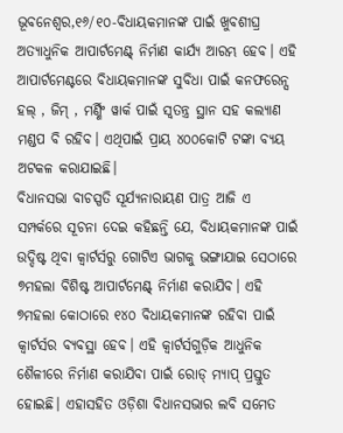ଭୂବନେଶ୍ୱର,୧୬/୧୦-ବିଧାୟକମାନଙ୍କ ପାଇଁ ଖୁବଶୀଘ୍ର ଅତ୍ୟାଧୁନିକ ଆପାର୍ଟମେଣ୍ଟ୍ ନିର୍ମାଣ କାର୍ଯ୍ୟ ଆରମ୍ଭ ହେବ। ଏହି ଆପାର୍ଟମେଣ୍ଟରେ ବିଧାୟକମାନଙ୍କ ସୁବିଧା ପାଇଁ କନଫରେନ୍ସ ହଲ୍ , ଜିମ୍ , ମର୍ଣ୍ଣିଂ ୱାର୍କ ପାଇଁ ସ୍ୱତନ୍ତ୍ର ସ୍ଥାନ ସହ କଲ୍ୟାଣ ମଣ୍ଡପ ବି ରହିବ। ଏଥିପାଇଁ ପ୍ରାୟ ୪୦୦କୋଟି ଟଙ୍କା ବ୍ୟୟ ଅଟକଳ କରାଯାଇଛି।
ବିଧାନସଭା ବାଚସ୍ପତି ସୂର୍ଯ୍ୟନାରାୟଣ ପାତ୍ର ଆଜି ଏ ସମ୍ପର୍କରେ ସୂଚନା ଦେଇ କହିଛନ୍ତି ଯେ, ବିଧାୟକମାନଙ୍କ ପାଇଁ ଉଦ୍ଦିଷ୍ଟ ଥିବା କ୍ୱାର୍ଟର୍ସରୁ ଗୋଟିଏ ଭାଗକୁ ଭଙ୍ଗାଯାଇ ସେଠାରେ ୭ମହଲା ବିଶିଷ୍ଟ ଆପାର୍ଟମେଣ୍ଟ୍ ନିର୍ମାଣ କରାଯିବ। ଏହି ୭ମହଲା କୋଠାରେ ୧୪୦ ବିଧାୟକମାନଙ୍କ ରହିବା ପାଇଁ କ୍ୱାର୍ଟର୍ସର ବ୍ୟବସ୍ଥା ହେବ। ଏହି କ୍ୱାର୍ଟର୍ସଗୁଡ଼ିକ ଆଧୁନିକ ଶୈଳୀରେ ନିର୍ମାଣ କରାଯିବା ପାଇଁ ରୋଡ୍ ମ୍ୟାପ୍ ପ୍ରସ୍ତୁତ ହୋଇଛି। ଏହାସହିତ ଓଡ଼ିଶା ବିଧାନସଭାର ଲବି ସମେତ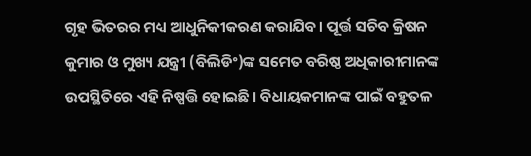ଗୃହ ଭିତରର ମଧ୍ୟ ଆଧୁନିକୀକରଣ କରାଯିବ। ପୂର୍ତ୍ତ ସଚିବ କ୍ରିଷନ କୁମାର ଓ ମୁଖ୍ୟ ଯନ୍ତ୍ରୀ (ବିଲିଡିଂ)ଙ୍କ ସମେତ ବରିଷ୍ଠ ଅଧିକାରୀମାନଙ୍କ ଉପସ୍ଥିତିରେ ଏହି ନିଷ୍ପତ୍ତି ହୋଇଛି। ବିଧାୟକମାନଙ୍କ ପାଇଁ ବହୁତଳ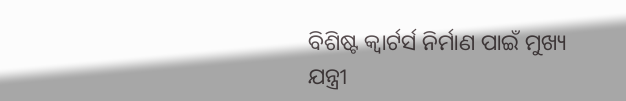ବିଶିଷ୍ଟ କ୍ୱାର୍ଟର୍ସ ନିର୍ମାଣ ପାଇଁ ମୁଖ୍ୟ ଯନ୍ତ୍ରୀ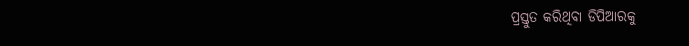ପ୍ରସ୍ତୁତ କରିଥିବା ଡିପିଆରକୁ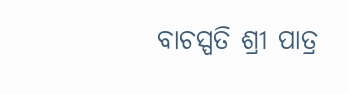ବାଚସ୍ପତି ଶ୍ରୀ ପାତ୍ର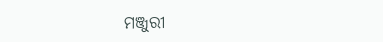ମଞ୍ଜୁରୀ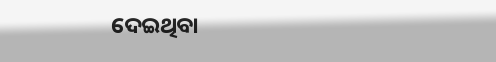ଦେଇଥିବା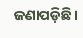ଜଣାପଡ଼ିଛି।